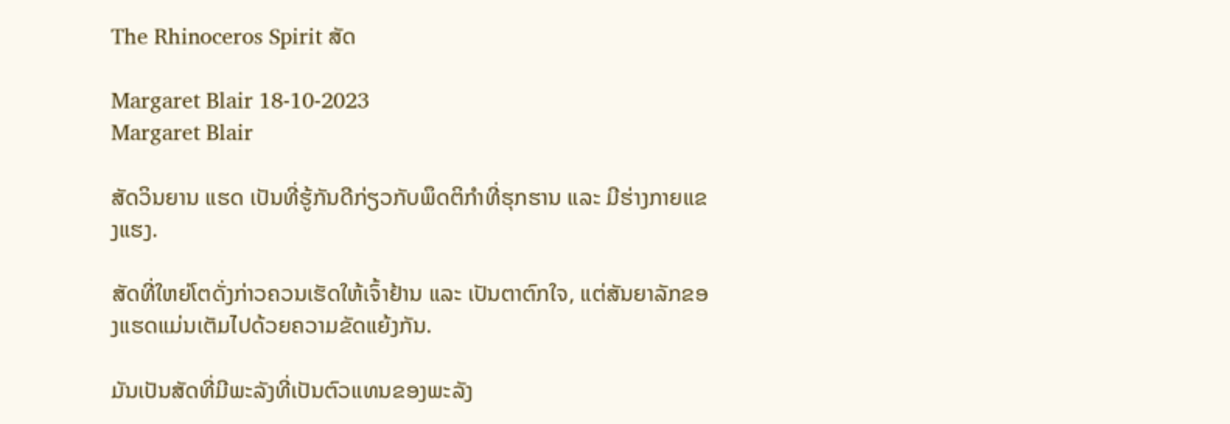The Rhinoceros Spirit ສັດ

Margaret Blair 18-10-2023
Margaret Blair

ສັດວິນຍານ ແຮດ ເປັນທີ່ຮູ້ກັນດີກ່ຽວກັບພຶດຕິກຳທີ່ຮຸກຮານ ແລະ ມີຮ່າງກາຍແຂງແຮງ.

ສັດທີ່ໃຫຍ່ໂຕດັ່ງກ່າວຄວນເຮັດໃຫ້ເຈົ້າຢ້ານ ແລະ ເປັນຕາຕົກໃຈ, ແຕ່ສັນຍາລັກຂອງແຮດແມ່ນເຕັມໄປດ້ວຍຄວາມຂັດແຍ້ງກັນ.

ມັນເປັນສັດທີ່ມີພະລັງທີ່ເປັນຕົວແທນຂອງພະລັງ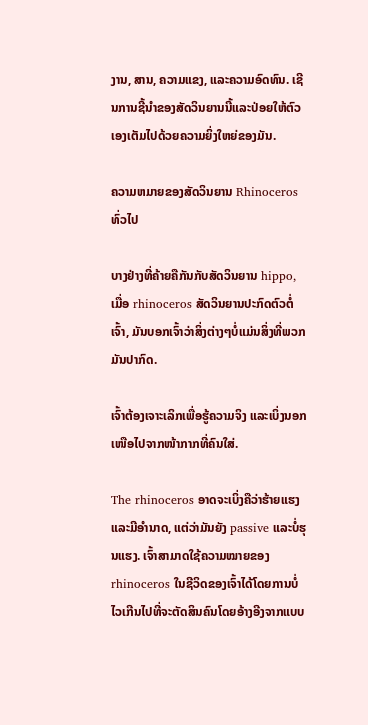ງານ, ສານ, ຄວາມແຂງ, ແລະຄວາມອົດທົນ. ເຊີນການຊີ້ນໍາຂອງສັດວິນຍານນີ້ແລະປ່ອຍໃຫ້ຕົວເອງເຕັມໄປດ້ວຍຄວາມຍິ່ງໃຫຍ່ຂອງມັນ.

ຄວາມຫມາຍຂອງສັດວິນຍານ Rhinoceros ທົ່ວໄປ

ບາງຢ່າງທີ່ຄ້າຍຄືກັນກັບສັດວິນຍານ hippo, ເມື່ອ rhinoceros ສັດວິນຍານປະກົດຕົວຕໍ່ເຈົ້າ, ມັນບອກເຈົ້າວ່າສິ່ງຕ່າງໆບໍ່ແມ່ນສິ່ງທີ່ພວກມັນປາກົດ.

ເຈົ້າຕ້ອງເຈາະເລິກເພື່ອຮູ້ຄວາມຈິງ ແລະເບິ່ງນອກເໜືອໄປຈາກໜ້າກາກທີ່ຄົນໃສ່.

The rhinoceros ອາດຈະເບິ່ງຄືວ່າຮ້າຍແຮງແລະມີອໍານາດ, ແຕ່ວ່າມັນຍັງ passive ແລະບໍ່ຮຸນແຮງ. ເຈົ້າສາມາດໃຊ້ຄວາມໝາຍຂອງ rhinoceros ໃນຊີວິດຂອງເຈົ້າໄດ້ໂດຍການບໍ່ໄວເກີນໄປທີ່ຈະຕັດສິນຄົນໂດຍອ້າງອີງຈາກແບບ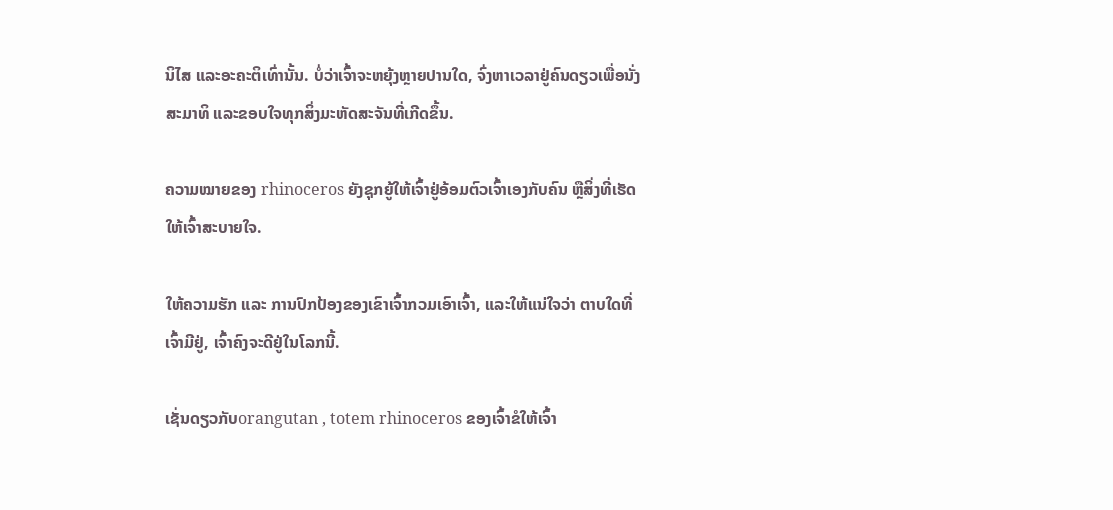ນິໄສ ແລະອະຄະຕິເທົ່ານັ້ນ. ບໍ່ວ່າເຈົ້າຈະຫຍຸ້ງຫຼາຍປານໃດ, ຈົ່ງຫາເວລາຢູ່ຄົນດຽວເພື່ອນັ່ງສະມາທິ ແລະຂອບໃຈທຸກສິ່ງມະຫັດສະຈັນທີ່ເກີດຂຶ້ນ.

ຄວາມໝາຍຂອງ rhinoceros ຍັງຊຸກຍູ້ໃຫ້ເຈົ້າຢູ່ອ້ອມຕົວເຈົ້າເອງກັບຄົນ ຫຼືສິ່ງທີ່ເຮັດໃຫ້ເຈົ້າສະບາຍໃຈ.

ໃຫ້ຄວາມຮັກ ແລະ ການປົກປ້ອງຂອງເຂົາເຈົ້າກວມເອົາເຈົ້າ, ແລະໃຫ້ແນ່ໃຈວ່າ ຕາບໃດທີ່ເຈົ້າມີຢູ່, ເຈົ້າຄົງຈະດີຢູ່ໃນໂລກນີ້.

ເຊັ່ນດຽວກັບorangutan , totem rhinoceros ຂອງເຈົ້າຂໍໃຫ້ເຈົ້າ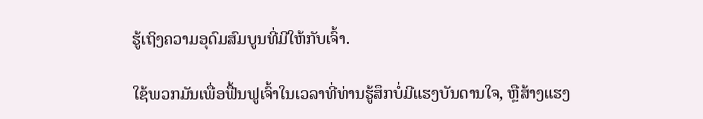ຮູ້ເຖິງຄວາມອຸດົມສົມບູນທີ່ມີໃຫ້ກັບເຈົ້າ.

ໃຊ້ພວກມັນເພື່ອຟື້ນຟູເຈົ້າໃນເວລາທີ່ທ່ານຮູ້ສຶກບໍ່ມີແຮງບັນດານໃຈ, ຫຼືສ້າງແຮງ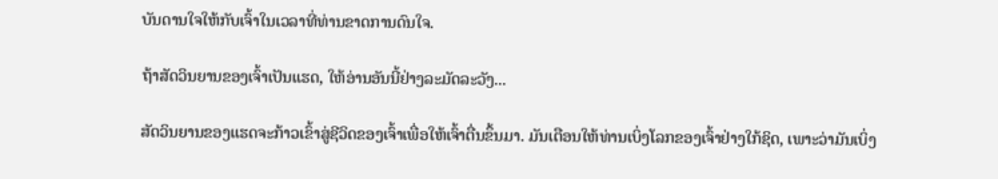ບັນດານໃຈໃຫ້ກັບເຈົ້າໃນເວລາທີ່ທ່ານຂາດການດົນໃຈ.

ຖ້າສັດວິນຍານຂອງເຈົ້າເປັນແຮດ, ໃຫ້ອ່ານອັນນີ້ຢ່າງລະມັດລະວັງ...

ສັດວິນຍານຂອງແຮດຈະກ້າວເຂົ້າສູ່ຊີວິດຂອງເຈົ້າເພື່ອໃຫ້ເຈົ້າຕື່ນຂຶ້ນມາ. ມັນເຕືອນໃຫ້ທ່ານເບິ່ງໂລກຂອງເຈົ້າຢ່າງໃກ້ຊິດ, ເພາະວ່າມັນເບິ່ງ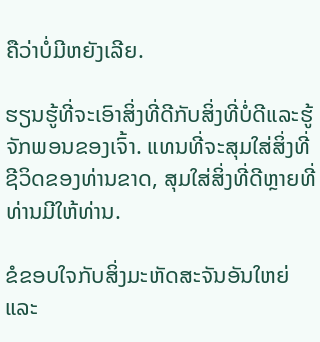ຄືວ່າບໍ່ມີຫຍັງເລີຍ.

ຮຽນຮູ້ທີ່ຈະເອົາສິ່ງທີ່ດີກັບສິ່ງທີ່ບໍ່ດີແລະຮູ້ຈັກພອນຂອງເຈົ້າ. ແທນທີ່ຈະສຸມໃສ່ສິ່ງທີ່ຊີວິດຂອງທ່ານຂາດ, ສຸມໃສ່ສິ່ງທີ່ດີຫຼາຍທີ່ທ່ານມີໃຫ້ທ່ານ.

ຂໍຂອບໃຈກັບສິ່ງມະຫັດສະຈັນອັນໃຫຍ່ແລະ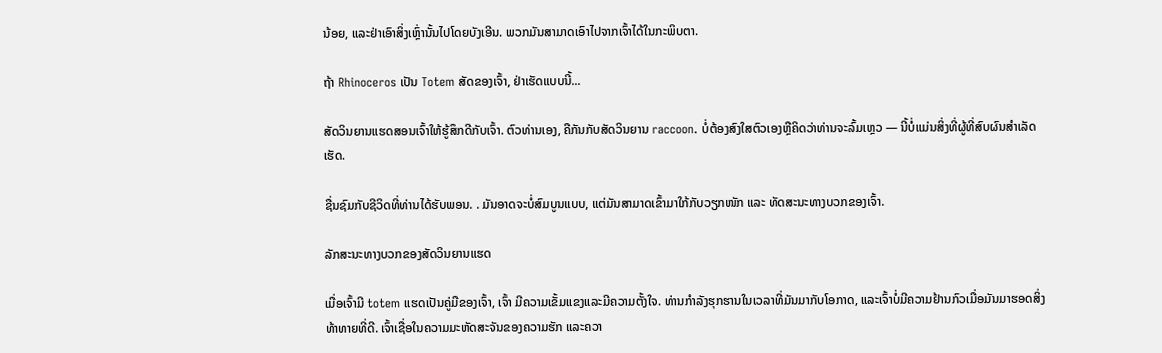ນ້ອຍ, ແລະຢ່າເອົາສິ່ງເຫຼົ່ານັ້ນໄປໂດຍບັງເອີນ. ພວກມັນສາມາດເອົາໄປຈາກເຈົ້າໄດ້ໃນກະພິບຕາ.

ຖ້າ Rhinoceros ເປັນ Totem ສັດຂອງເຈົ້າ, ຢ່າເຮັດແບບນີ້...

ສັດວິນຍານແຮດສອນເຈົ້າໃຫ້ຮູ້ສຶກດີກັບເຈົ້າ. ຕົວທ່ານເອງ, ຄືກັນກັບສັດວິນຍານ raccoon. ບໍ່ຕ້ອງສົງໃສຕົວເອງຫຼືຄິດວ່າທ່ານຈະລົ້ມເຫຼວ — ນີ້ບໍ່ແມ່ນສິ່ງທີ່ຜູ້ທີ່ສົບຜົນສໍາເລັດເຮັດ.

ຊື່ນຊົມກັບຊີວິດທີ່ທ່ານໄດ້ຮັບພອນ. . ມັນອາດຈະບໍ່ສົມບູນແບບ, ແຕ່ມັນສາມາດເຂົ້າມາໃກ້ກັບວຽກໜັກ ແລະ ທັດສະນະທາງບວກຂອງເຈົ້າ.

ລັກສະນະທາງບວກຂອງສັດວິນຍານແຮດ

ເມື່ອເຈົ້າມີ totem ແຮດເປັນຄູ່ມືຂອງເຈົ້າ, ເຈົ້າ ມີຄວາມເຂັ້ມແຂງແລະມີຄວາມຕັ້ງໃຈ. ທ່ານກໍາລັງຮຸກຮານໃນເວລາທີ່ມັນມາກັບໂອກາດ, ແລະເຈົ້າບໍ່ມີຄວາມຢ້ານກົວເມື່ອມັນມາຮອດສິ່ງທ້າທາຍທີ່ດີ. ເຈົ້າເຊື່ອໃນຄວາມມະຫັດສະຈັນຂອງຄວາມຮັກ ແລະຄວາ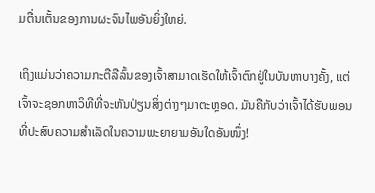ມຕື່ນເຕັ້ນຂອງການຜະຈົນໄພອັນຍິ່ງໃຫຍ່.

ເຖິງແມ່ນວ່າຄວາມກະຕືລືລົ້ນຂອງເຈົ້າສາມາດເຮັດໃຫ້ເຈົ້າຕົກຢູ່ໃນບັນຫາບາງຄັ້ງ, ແຕ່ເຈົ້າຈະຊອກຫາວິທີທີ່ຈະຫັນປ່ຽນສິ່ງຕ່າງໆມາຕະຫຼອດ. ມັນຄືກັບວ່າເຈົ້າໄດ້ຮັບພອນທີ່ປະສົບຄວາມສຳເລັດໃນຄວາມພະຍາຍາມອັນໃດອັນໜຶ່ງ!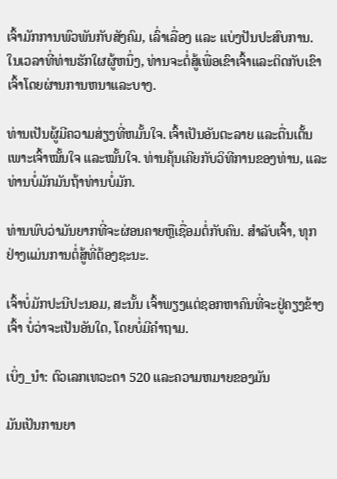ເຈົ້າມັກການພົວພັນກັບສັງຄົມ, ເລົ່າເລື່ອງ ແລະ ແບ່ງປັນປະສົບການ. ໃນເວລາທີ່ທ່ານຮັກໃຜຜູ້ຫນຶ່ງ, ທ່ານຈະຕໍ່ສູ້ເພື່ອເຂົາເຈົ້າແລະຕິດກັບເຂົາເຈົ້າໂດຍຜ່ານການຫນາແລະບາງ.

ທ່ານເປັນຜູ້ມີຄວາມສ່ຽງທີ່ຫມັ້ນໃຈ. ເຈົ້າເປັນອັນຕະລາຍ ແລະຕື່ນເຕັ້ນ ເພາະເຈົ້າໝັ້ນໃຈ ແລະໝັ້ນໃຈ. ທ່ານຄຸ້ນເຄີຍກັບວິທີການຂອງທ່ານ, ແລະທ່ານບໍ່ມັກມັນຖ້າທ່ານບໍ່ມັກ.

ທ່ານພົບວ່າມັນຍາກທີ່ຈະຜ່ອນຄາຍຫຼືເຊື່ອມຕໍ່ກັບຄົນ. ສຳລັບເຈົ້າ, ທຸກຢ່າງແມ່ນການຕໍ່ສູ້ທີ່ຕ້ອງຊະນະ.

ເຈົ້າບໍ່ມັກປະນີປະນອມ, ສະນັ້ນ ເຈົ້າພຽງແຕ່ຊອກຫາຄົນທີ່ຈະຢູ່ຄຽງຂ້າງເຈົ້າ ບໍ່ວ່າຈະເປັນອັນໃດ, ໂດຍບໍ່ມີຄຳຖາມ.

ເບິ່ງ_ນຳ: ຕົວເລກເທວະດາ 520 ແລະຄວາມຫມາຍຂອງມັນ

ມັນເປັນການຍາ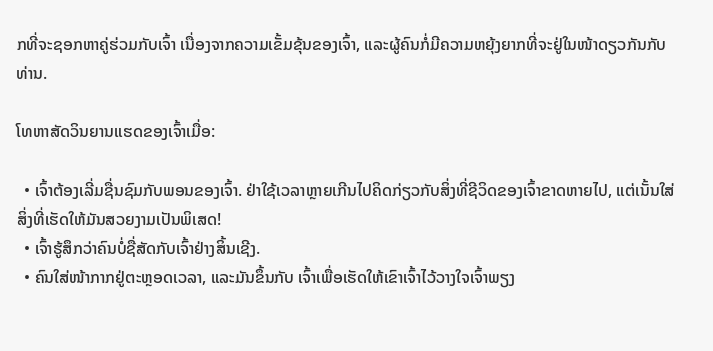ກທີ່ຈະຊອກຫາຄູ່ຮ່ວມກັບເຈົ້າ ເນື່ອງຈາກຄວາມເຂັ້ມຂຸ້ນຂອງເຈົ້າ, ແລະຜູ້ຄົນກໍ່ມີຄວາມຫຍຸ້ງຍາກທີ່ຈະຢູ່ໃນໜ້າດຽວກັນກັບທ່ານ.

ໂທຫາສັດວິນຍານແຮດຂອງເຈົ້າເມື່ອ:

  • ເຈົ້າຕ້ອງເລີ່ມຊື່ນຊົມກັບພອນຂອງເຈົ້າ. ຢ່າໃຊ້ເວລາຫຼາຍເກີນໄປຄິດກ່ຽວກັບສິ່ງທີ່ຊີວິດຂອງເຈົ້າຂາດຫາຍໄປ, ແຕ່ເນັ້ນໃສ່ສິ່ງທີ່ເຮັດໃຫ້ມັນສວຍງາມເປັນພິເສດ!
  • ເຈົ້າຮູ້ສຶກວ່າຄົນບໍ່ຊື່ສັດກັບເຈົ້າຢ່າງສິ້ນເຊີງ.
  • ຄົນໃສ່ໜ້າກາກຢູ່ຕະຫຼອດເວລາ, ແລະມັນຂຶ້ນກັບ ເຈົ້າເພື່ອເຮັດໃຫ້ເຂົາເຈົ້າໄວ້ວາງໃຈເຈົ້າພຽງ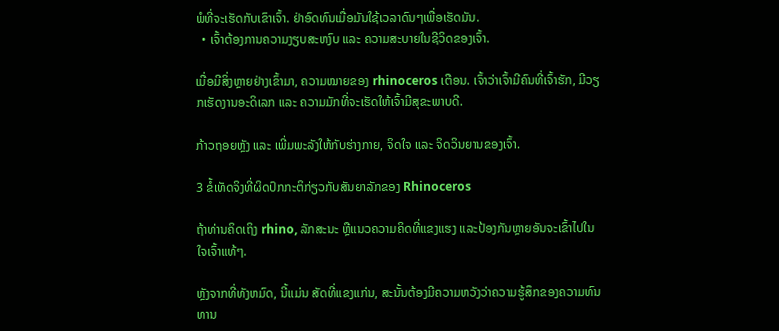ພໍທີ່ຈະເຮັດກັບເຂົາເຈົ້າ. ຢ່າອົດທົນເມື່ອມັນໃຊ້ເວລາດົນໆເພື່ອເຮັດມັນ.
  • ເຈົ້າຕ້ອງການຄວາມງຽບສະຫງົບ ແລະ ຄວາມສະບາຍໃນຊີວິດຂອງເຈົ້າ.

ເມື່ອມີສິ່ງຫຼາຍຢ່າງເຂົ້າມາ, ຄວາມໝາຍຂອງ rhinoceros ເຕືອນ. ເຈົ້າວ່າເຈົ້າມີຄົນທີ່ເຈົ້າຮັກ, ມີວຽກເຮັດງານອະດິເລກ ແລະ ຄວາມມັກທີ່ຈະເຮັດໃຫ້ເຈົ້າມີສຸຂະພາບດີ.

ກ້າວຖອຍຫຼັງ ແລະ ເພີ່ມພະລັງໃຫ້ກັບຮ່າງກາຍ, ຈິດໃຈ ແລະ ຈິດວິນຍານຂອງເຈົ້າ.

3 ຂໍ້ເທັດຈິງທີ່ຜິດປົກກະຕິກ່ຽວກັບສັນຍາລັກຂອງ Rhinoceros

ຖ້າທ່ານຄິດເຖິງ rhino, ລັກສະນະ ຫຼືແນວຄວາມຄິດທີ່ແຂງແຮງ ແລະປ້ອງກັນຫຼາຍອັນຈະເຂົ້າໄປໃນໃຈເຈົ້າແທ້ໆ.

ຫຼັງຈາກທີ່ທັງຫມົດ, ນີ້ແມ່ນ ສັດທີ່ແຂງແກ່ນ, ສະນັ້ນຕ້ອງມີຄວາມຫວັງວ່າຄວາມຮູ້ສຶກຂອງຄວາມທົນທານ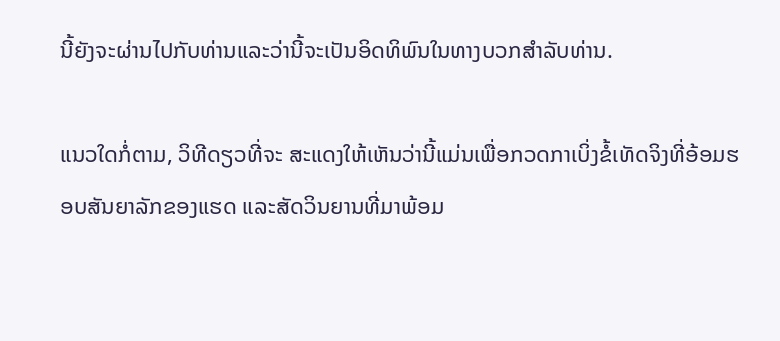ນີ້ຍັງຈະຜ່ານໄປກັບທ່ານແລະວ່ານີ້ຈະເປັນອິດທິພົນໃນທາງບວກສໍາລັບທ່ານ.

ແນວໃດກໍ່ຕາມ, ວິທີດຽວທີ່ຈະ ສະແດງໃຫ້ເຫັນວ່ານີ້ແມ່ນເພື່ອກວດກາເບິ່ງຂໍ້ເທັດຈິງທີ່ອ້ອມຮອບສັນຍາລັກຂອງແຮດ ແລະສັດວິນຍານທີ່ມາພ້ອມ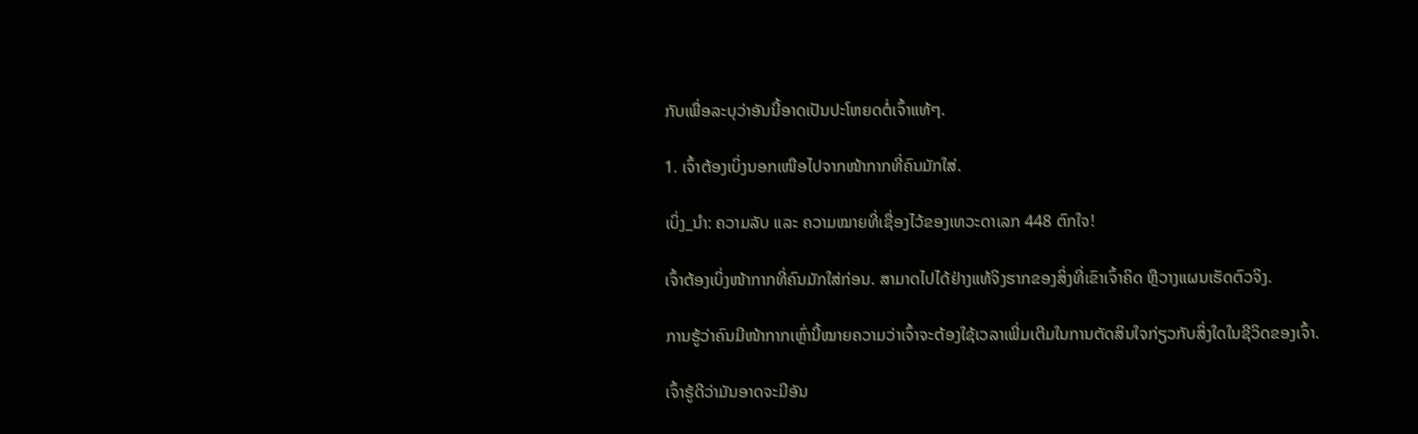ກັບເພື່ອລະບຸວ່າອັນນີ້ອາດເປັນປະໂຫຍດຕໍ່ເຈົ້າແທ້ໆ.

1. ເຈົ້າຕ້ອງເບິ່ງນອກເໜືອໄປຈາກໜ້າກາກທີ່ຄົນມັກໃສ່.

ເບິ່ງ_ນຳ: ຄວາມລັບ ແລະ ຄວາມໝາຍທີ່ເຊື່ອງໄວ້ຂອງເທວະດາເລກ 448 ຕົກໃຈ!

ເຈົ້າຕ້ອງເບິ່ງໜ້າກາກທີ່ຄົນມັກໃສ່ກ່ອນ. ສາມາດໄປໄດ້ຢ່າງແທ້ຈິງຮາກຂອງສິ່ງທີ່ເຂົາເຈົ້າຄິດ ຫຼືວາງແຜນເຮັດຕົວຈິງ.

ການຮູ້ວ່າຄົນມີໜ້າກາກເຫຼົ່ານີ້ໝາຍຄວາມວ່າເຈົ້າຈະຕ້ອງໃຊ້ເວລາເພີ່ມເຕີມໃນການຕັດສິນໃຈກ່ຽວກັບສິ່ງໃດໃນຊີວິດຂອງເຈົ້າ.

ເຈົ້າຮູ້ດີວ່າມັນອາດຈະມີອັນ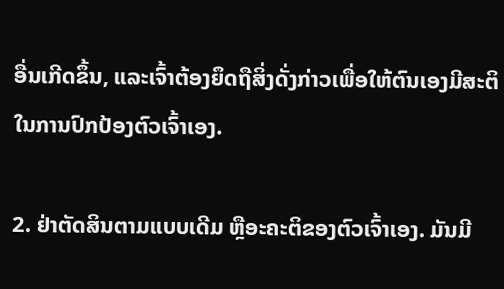ອື່ນເກີດຂຶ້ນ, ແລະເຈົ້າຕ້ອງຍຶດຖືສິ່ງດັ່ງກ່າວເພື່ອໃຫ້ຕົນເອງມີສະຕິໃນການປົກປ້ອງຕົວເຈົ້າເອງ.

2. ຢ່າຕັດສິນຕາມແບບເດີມ ຫຼືອະຄະຕິຂອງຕົວເຈົ້າເອງ. ມັນມີ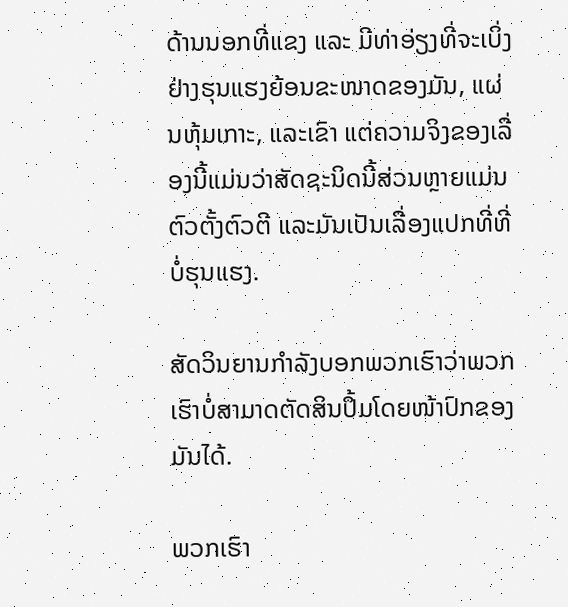ດ້ານນອກທີ່ແຂງ ແລະ ມີທ່າອ່ຽງທີ່ຈະເບິ່ງຢ່າງຮຸນແຮງຍ້ອນຂະໜາດຂອງມັນ, ແຜ່ນຫຸ້ມເກາະ, ແລະເຂົາ ແຕ່ຄວາມຈິງຂອງເລື່ອງນີ້ແມ່ນວ່າສັດຊະນິດນີ້ສ່ວນຫຼາຍແມ່ນຕົວຕັ້ງຕົວຕີ ແລະມັນເປັນເລື່ອງແປກທີ່ທີ່ບໍ່ຮຸນແຮງ.

ສັດວິນຍານກຳລັງບອກພວກເຮົາວ່າພວກເຮົາບໍ່ສາມາດຕັດສິນປຶ້ມໂດຍໜ້າປົກຂອງມັນໄດ້.

ພວກເຮົາ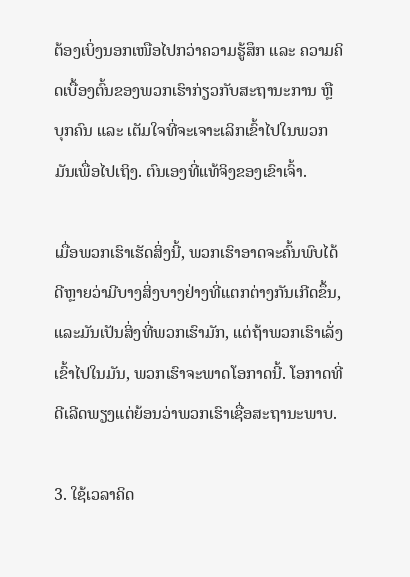ຕ້ອງເບິ່ງນອກເໜືອໄປກວ່າຄວາມຮູ້ສຶກ ແລະ ຄວາມຄິດເບື້ອງຕົ້ນຂອງພວກເຮົາກ່ຽວກັບສະຖານະການ ຫຼື ບຸກຄົນ ແລະ ເຕັມໃຈທີ່ຈະເຈາະເລິກເຂົ້າໄປໃນພວກມັນເພື່ອໄປເຖິງ. ຕົນເອງທີ່ແທ້ຈິງຂອງເຂົາເຈົ້າ.

ເມື່ອພວກເຮົາເຮັດສິ່ງນີ້, ພວກເຮົາອາດຈະຄົ້ນພົບໄດ້ດີຫຼາຍວ່າມີບາງສິ່ງບາງຢ່າງທີ່ແຕກຕ່າງກັນເກີດຂຶ້ນ, ແລະມັນເປັນສິ່ງທີ່ພວກເຮົາມັກ, ແຕ່ຖ້າພວກເຮົາເລັ່ງເຂົ້າໄປໃນມັນ, ພວກເຮົາຈະພາດໂອກາດນີ້. ໂອກາດທີ່ດີເລີດພຽງແຕ່ຍ້ອນວ່າພວກເຮົາເຊື່ອສະຖານະພາບ.

3. ໃຊ້ເວລາຄິດ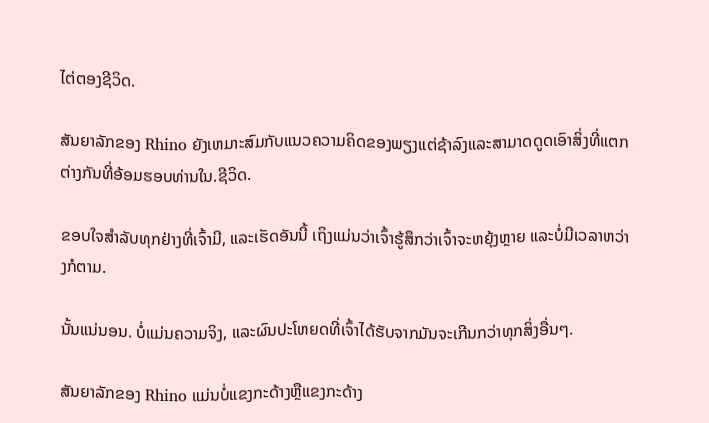ໄຕ່ຕອງຊີວິດ.

ສັນຍາລັກຂອງ Rhino ຍັງເຫມາະສົມກັບແນວຄວາມຄິດຂອງພຽງແຕ່ຊ້າລົງແລະສາມາດດູດເອົາສິ່ງທີ່ແຕກຕ່າງກັນທີ່ອ້ອມຮອບທ່ານໃນ.ຊີວິດ.

ຂອບໃຈສຳລັບທຸກຢ່າງທີ່ເຈົ້າມີ, ແລະເຮັດອັນນີ້ ເຖິງແມ່ນວ່າເຈົ້າຮູ້ສຶກວ່າເຈົ້າຈະຫຍຸ້ງຫຼາຍ ແລະບໍ່ມີເວລາຫວ່າງກໍຕາມ.

ນັ້ນແນ່ນອນ. ບໍ່ແມ່ນຄວາມຈິງ, ແລະຜົນປະໂຫຍດທີ່ເຈົ້າໄດ້ຮັບຈາກມັນຈະເກີນກວ່າທຸກສິ່ງອື່ນໆ.

ສັນຍາລັກຂອງ Rhino ແມ່ນບໍ່ແຂງກະດ້າງຫຼືແຂງກະດ້າງ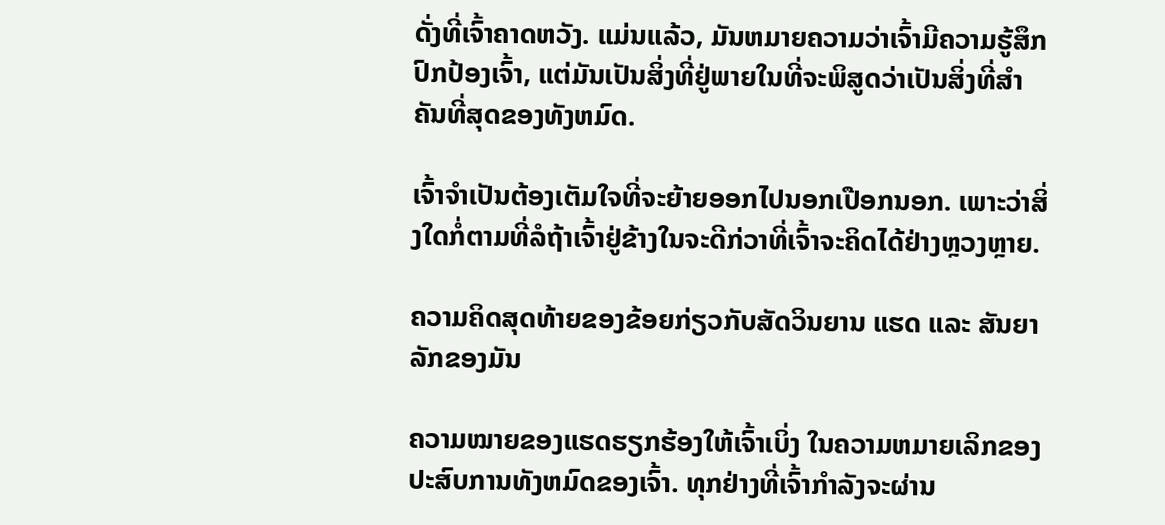ດັ່ງທີ່ເຈົ້າຄາດຫວັງ. ແມ່ນແລ້ວ, ມັນຫມາຍຄວາມວ່າເຈົ້າມີຄວາມຮູ້ສຶກປົກປ້ອງເຈົ້າ, ແຕ່ມັນເປັນສິ່ງທີ່ຢູ່ພາຍໃນທີ່ຈະພິສູດວ່າເປັນສິ່ງທີ່ສໍາຄັນທີ່ສຸດຂອງທັງຫມົດ.

ເຈົ້າຈໍາເປັນຕ້ອງເຕັມໃຈທີ່ຈະຍ້າຍອອກໄປນອກເປືອກນອກ. ເພາະວ່າສິ່ງໃດກໍ່ຕາມທີ່ລໍຖ້າເຈົ້າຢູ່ຂ້າງໃນຈະດີກ່ວາທີ່ເຈົ້າຈະຄິດໄດ້ຢ່າງຫຼວງຫຼາຍ.

ຄວາມຄິດສຸດທ້າຍຂອງຂ້ອຍກ່ຽວກັບສັດວິນຍານ ແຮດ ແລະ ສັນຍາລັກຂອງມັນ

ຄວາມໝາຍຂອງແຮດຮຽກຮ້ອງໃຫ້ເຈົ້າເບິ່ງ ໃນຄວາມຫມາຍເລິກຂອງປະສົບການທັງຫມົດຂອງເຈົ້າ. ທຸກຢ່າງທີ່ເຈົ້າກຳລັງຈະຜ່ານ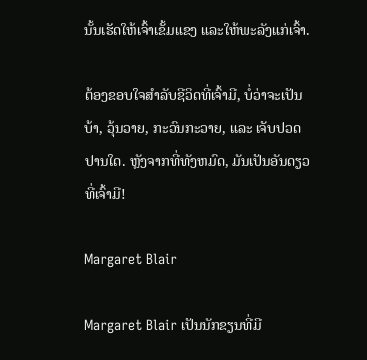ນັ້ນເຮັດໃຫ້ເຈົ້າເຂັ້ມແຂງ ແລະໃຫ້ພະລັງແກ່ເຈົ້າ.

ຕ້ອງຂອບໃຈສຳລັບຊີວິດທີ່ເຈົ້າມີ, ບໍ່ວ່າຈະເປັນບ້າ, ວຸ້ນວາຍ, ກະວົນກະວາຍ, ແລະ ເຈັບປວດປານໃດ. ຫຼັງຈາກທີ່ທັງຫມົດ, ມັນເປັນອັນດຽວທີ່ເຈົ້າມີ!

Margaret Blair

Margaret Blair ເປັນນັກຂຽນທີ່ມີ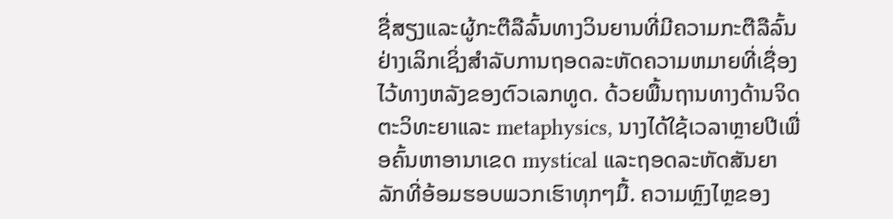ຊື່ສຽງແລະຜູ້ກະຕືລືລົ້ນທາງວິນຍານທີ່ມີຄວາມກະຕືລືລົ້ນຢ່າງເລິກເຊິ່ງສໍາລັບການຖອດລະຫັດຄວາມຫມາຍທີ່ເຊື່ອງໄວ້ທາງຫລັງຂອງຕົວເລກທູດ. ດ້ວຍພື້ນຖານທາງດ້ານຈິດຕະວິທະຍາແລະ metaphysics, ນາງໄດ້ໃຊ້ເວລາຫຼາຍປີເພື່ອຄົ້ນຫາອານາເຂດ mystical ແລະຖອດລະຫັດສັນຍາລັກທີ່ອ້ອມຮອບພວກເຮົາທຸກໆມື້. ຄວາມຫຼົງໄຫຼຂອງ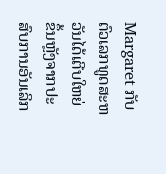Margaret ກັບຕົວເລກທູດສະຫວັນໄດ້ເຕີບໃຫຍ່ຂຶ້ນຫຼັງຈາກປະສົບການອັນເລິກ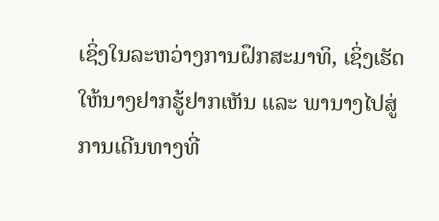ເຊິ່ງໃນລະຫວ່າງການຝຶກສະມາທິ, ເຊິ່ງເຮັດໃຫ້ນາງຢາກຮູ້ຢາກເຫັນ ແລະ ພານາງໄປສູ່ການເດີນທາງທີ່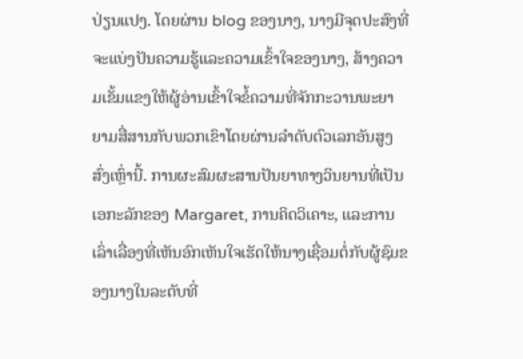ປ່ຽນແປງ. ໂດຍຜ່ານ blog ຂອງນາງ, ນາງມີຈຸດປະສົງທີ່ຈະແບ່ງປັນຄວາມຮູ້ແລະຄວາມເຂົ້າໃຈຂອງນາງ, ສ້າງຄວາມເຂັ້ມແຂງໃຫ້ຜູ້ອ່ານເຂົ້າໃຈຂໍ້ຄວາມທີ່ຈັກກະວານພະຍາຍາມສື່ສານກັບພວກເຂົາໂດຍຜ່ານລໍາດັບຕົວເລກອັນສູງສົ່ງເຫຼົ່ານີ້. ການຜະສົມຜະສານປັນຍາທາງວິນຍານທີ່ເປັນເອກະລັກຂອງ Margaret, ການຄິດວິເຄາະ, ແລະການເລົ່າເລື່ອງທີ່ເຫັນອົກເຫັນໃຈເຮັດໃຫ້ນາງເຊື່ອມຕໍ່ກັບຜູ້ຊົມຂອງນາງໃນລະດັບທີ່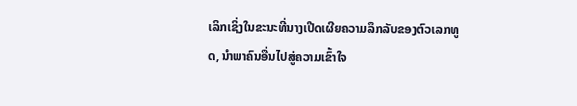ເລິກເຊິ່ງໃນຂະນະທີ່ນາງເປີດເຜີຍຄວາມລຶກລັບຂອງຕົວເລກທູດ, ນໍາພາຄົນອື່ນໄປສູ່ຄວາມເຂົ້າໃຈ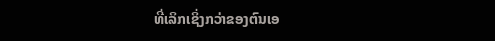ທີ່ເລິກເຊິ່ງກວ່າຂອງຕົນເອ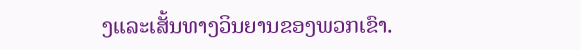ງແລະເສັ້ນທາງວິນຍານຂອງພວກເຂົາ.